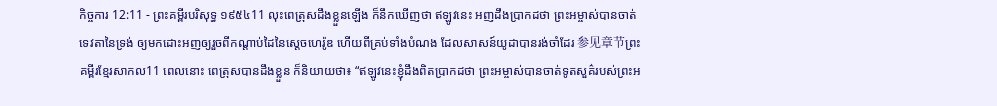កិច្ចការ 12:11 - ព្រះគម្ពីរបរិសុទ្ធ ១៩៥៤11 លុះពេត្រុសដឹងខ្លួនឡើង ក៏នឹកឃើញថា ឥឡូវនេះ អញដឹងប្រាកដថា ព្រះអម្ចាស់បានចាត់ទេវតានៃទ្រង់ ឲ្យមកដោះអញឲ្យរួចពីកណ្តាប់ដៃនៃស្តេចហេរ៉ូឌ ហើយពីគ្រប់ទាំងបំណង ដែលសាសន៍យូដាបានរង់ចាំដែរ 参见章节ព្រះគម្ពីរខ្មែរសាកល11 ពេលនោះ ពេត្រុសបានដឹងខ្លួន ក៏និយាយថា៖ “ឥឡូវនេះខ្ញុំដឹងពិតប្រាកដថា ព្រះអម្ចាស់បានចាត់ទូតសួគ៌របស់ព្រះអ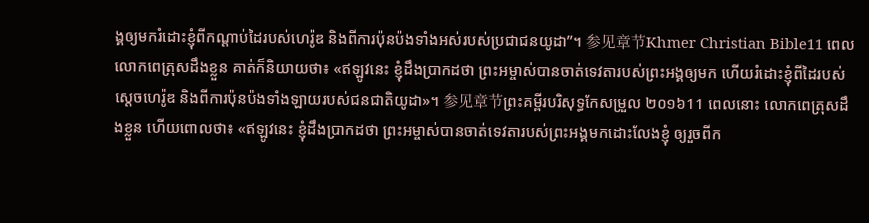ង្គឲ្យមករំដោះខ្ញុំពីកណ្ដាប់ដៃរបស់ហេរ៉ូឌ និងពីការប៉ុនប៉ងទាំងអស់របស់ប្រជាជនយូដា”។ 参见章节Khmer Christian Bible11 ពេលលោកពេត្រុសដឹងខ្លួន គាត់ក៏និយាយថា៖ «ឥឡូវនេះ ខ្ញុំដឹងប្រាកដថា ព្រះអម្ចាស់បានចាត់ទេវតារបស់ព្រះអង្គឲ្យមក ហើយរំដោះខ្ញុំពីដៃរបស់ស្ដេចហេរ៉ូឌ និងពីការប៉ុនប៉ងទាំងឡាយរបស់ជនជាតិយូដា»។ 参见章节ព្រះគម្ពីរបរិសុទ្ធកែសម្រួល ២០១៦11 ពេលនោះ លោកពេត្រុសដឹងខ្លួន ហើយពោលថា៖ «ឥឡូវនេះ ខ្ញុំដឹងប្រាកដថា ព្រះអម្ចាស់បានចាត់ទេវតារបស់ព្រះអង្គមកដោះលែងខ្ញុំ ឲ្យរួចពីក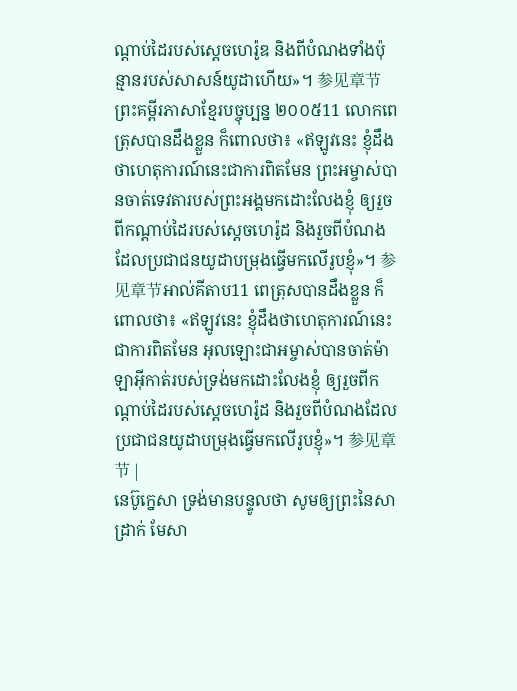ណ្តាប់ដៃរបស់ស្តេចហេរ៉ូឌ និងពីបំណងទាំងប៉ុន្មានរបស់សាសន៍យូដាហើយ»។ 参见章节ព្រះគម្ពីរភាសាខ្មែរបច្ចុប្បន្ន ២០០៥11 លោកពេត្រុសបានដឹងខ្លួន ក៏ពោលថា៖ «ឥឡូវនេះ ខ្ញុំដឹងថាហេតុការណ៍នេះជាការពិតមែន ព្រះអម្ចាស់បានចាត់ទេវតារបស់ព្រះអង្គមកដោះលែងខ្ញុំ ឲ្យរួចពីកណ្ដាប់ដៃរបស់ស្ដេចហេរ៉ូដ និងរួចពីបំណងដែលប្រជាជនយូដាបម្រុងធ្វើមកលើរូបខ្ញុំ»។ 参见章节អាល់គីតាប11 ពេត្រុសបានដឹងខ្លួន ក៏ពោលថា៖ «ឥឡូវនេះ ខ្ញុំដឹងថាហេតុការណ៍នេះជាការពិតមែន អុលឡោះជាអម្ចាស់បានចាត់ម៉ាឡាអ៊ីកាត់របស់ទ្រង់មកដោះលែងខ្ញុំ ឲ្យរួចពីកណ្ដាប់ដៃរបស់ស្ដេចហេរ៉ូដ និងរួចពីបំណងដែលប្រជាជនយូដាបម្រុងធ្វើមកលើរូបខ្ញុំ»។ 参见章节 |
នេប៊ូក្នេសា ទ្រង់មានបន្ទូលថា សូមឲ្យព្រះនៃសាដ្រាក់ មែសា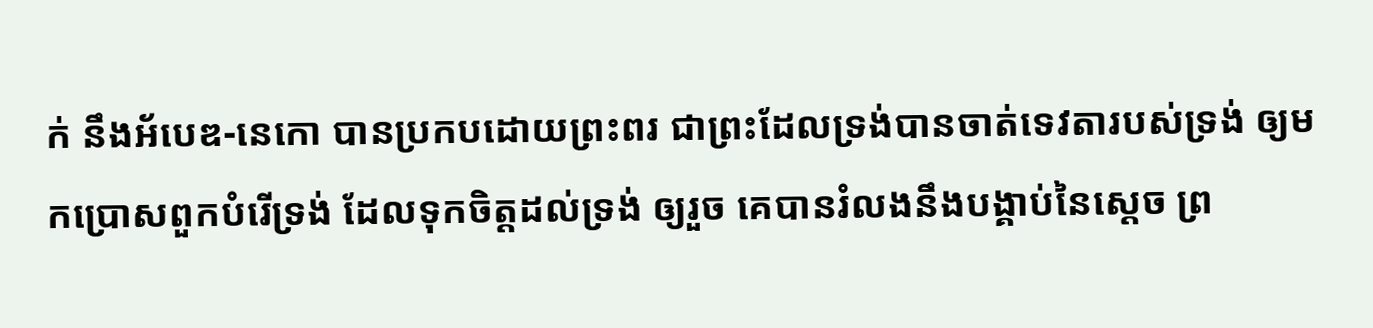ក់ នឹងអ័បេឌ-នេកោ បានប្រកបដោយព្រះពរ ជាព្រះដែលទ្រង់បានចាត់ទេវតារបស់ទ្រង់ ឲ្យមកប្រោសពួកបំរើទ្រង់ ដែលទុកចិត្តដល់ទ្រង់ ឲ្យរួច គេបានរំលងនឹងបង្គាប់នៃស្តេច ព្រ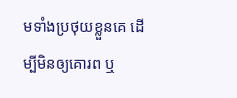មទាំងប្រថុយខ្លួនគេ ដើម្បីមិនឲ្យគោរព ឬ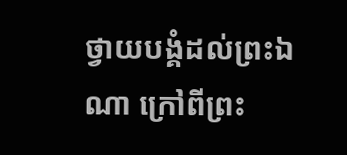ថ្វាយបង្គំដល់ព្រះឯណា ក្រៅពីព្រះ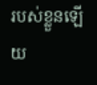របស់ខ្លួនឡើយ